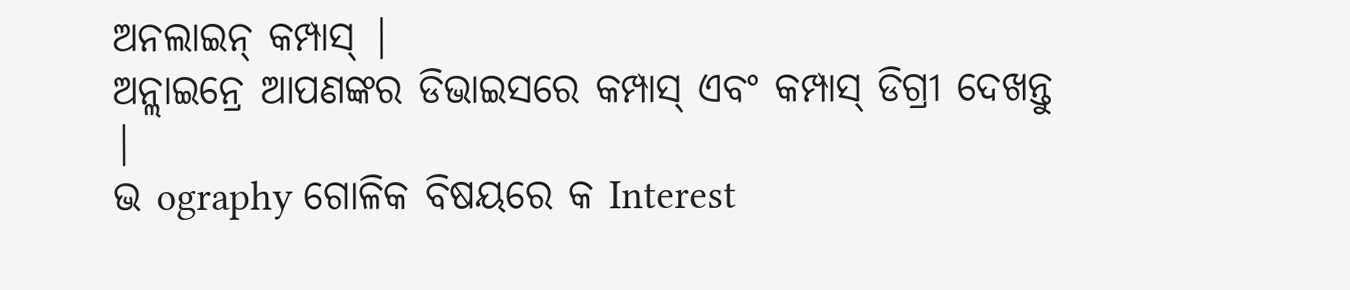ଅନଲାଇନ୍ କମ୍ପାସ୍ |
ଅନ୍ଲାଇନ୍ରେ ଆପଣଙ୍କର ଡିଭାଇସରେ କମ୍ପାସ୍ ଏବଂ କମ୍ପାସ୍ ଡିଗ୍ରୀ ଦେଖନ୍ତୁ |
ଭ ography ଗୋଳିକ ବିଷୟରେ କ Interest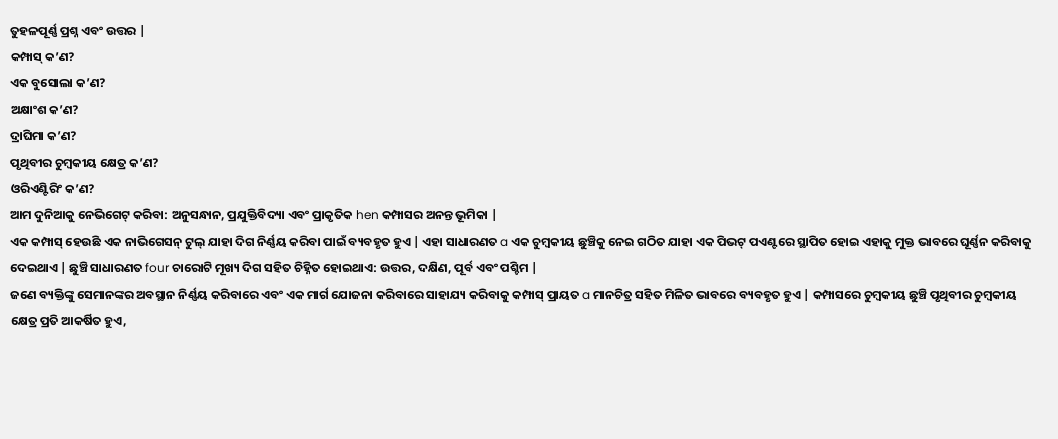ତୁହଳପୂର୍ଣ୍ଣ ପ୍ରଶ୍ନ ଏବଂ ଉତ୍ତର |
କମ୍ପାସ୍ କ’ଣ?
ଏକ ବୁସୋଲା କ’ଣ?
ଅକ୍ଷାଂଶ କ’ଣ?
ଦ୍ରାଘିମା କ’ଣ?
ପୃଥିବୀର ଚୁମ୍ବକୀୟ କ୍ଷେତ୍ର କ’ଣ?
ଓରିଏଣ୍ଟିରିଂ କ’ଣ?
ଆମ ଦୁନିଆକୁ ନେଭିଗେଟ୍ କରିବା: ଅନୁସନ୍ଧାନ, ପ୍ରଯୁକ୍ତିବିଦ୍ୟା ଏବଂ ପ୍ରାକୃତିକ hen କମ୍ପାସର ଅନନ୍ତ ଭୂମିକା |
ଏକ କମ୍ପାସ୍ ହେଉଛି ଏକ ନାଭିଗେସନ୍ ଟୁଲ୍ ଯାହା ଦିଗ ନିର୍ଣ୍ଣୟ କରିବା ପାଇଁ ବ୍ୟବହୃତ ହୁଏ | ଏହା ସାଧାରଣତ a ଏକ ଚୁମ୍ବକୀୟ ଛୁଞ୍ଚିକୁ ନେଇ ଗଠିତ ଯାହା ଏକ ପିଭଟ୍ ପଏଣ୍ଟରେ ସ୍ଥାପିତ ହୋଇ ଏହାକୁ ମୁକ୍ତ ଭାବରେ ଘୂର୍ଣ୍ଣନ କରିବାକୁ ଦେଇଥାଏ | ଛୁଞ୍ଚି ସାଧାରଣତ four ଚାରୋଟି ମୂଖ୍ୟ ଦିଗ ସହିତ ଚିହ୍ନିତ ହୋଇଥାଏ: ଉତ୍ତର, ଦକ୍ଷିଣ, ପୂର୍ବ ଏବଂ ପଶ୍ଚିମ |
ଜଣେ ବ୍ୟକ୍ତିଙ୍କୁ ସେମାନଙ୍କର ଅବସ୍ଥାନ ନିର୍ଣ୍ଣୟ କରିବାରେ ଏବଂ ଏକ ମାର୍ଗ ଯୋଜନା କରିବାରେ ସାହାଯ୍ୟ କରିବାକୁ କମ୍ପାସ୍ ପ୍ରାୟତ a ମାନଚିତ୍ର ସହିତ ମିଳିତ ଭାବରେ ବ୍ୟବହୃତ ହୁଏ | କମ୍ପାସରେ ଚୁମ୍ବକୀୟ ଛୁଞ୍ଚି ପୃଥିବୀର ଚୁମ୍ବକୀୟ କ୍ଷେତ୍ର ପ୍ରତି ଆକର୍ଷିତ ହୁଏ,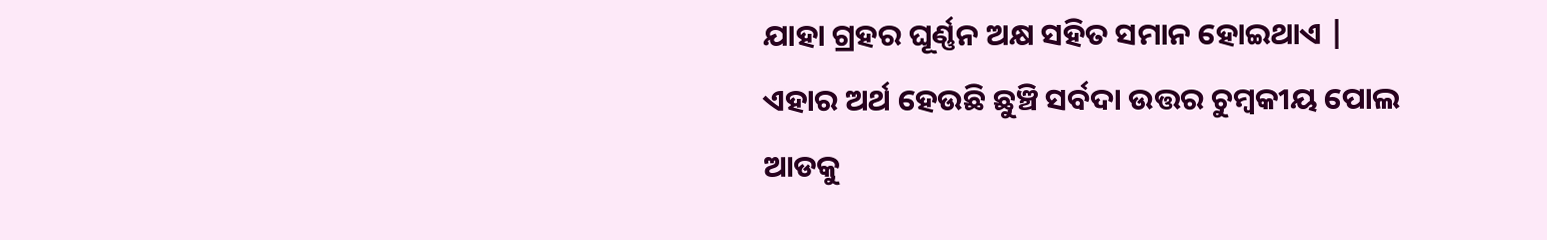ଯାହା ଗ୍ରହର ଘୂର୍ଣ୍ଣନ ଅକ୍ଷ ସହିତ ସମାନ ହୋଇଥାଏ | ଏହାର ଅର୍ଥ ହେଉଛି ଛୁଞ୍ଚି ସର୍ବଦା ଉତ୍ତର ଚୁମ୍ବକୀୟ ପୋଲ ଆଡକୁ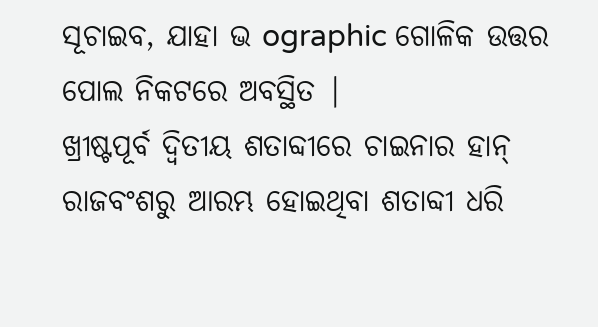ସୂଚାଇବ, ଯାହା ଭ ographic ଗୋଳିକ ଉତ୍ତର ପୋଲ ନିକଟରେ ଅବସ୍ଥିତ |
ଖ୍ରୀଷ୍ଟପୂର୍ବ ଦ୍ୱିତୀୟ ଶତାବ୍ଦୀରେ ଚାଇନାର ହାନ୍ ରାଜବଂଶରୁ ଆରମ୍ଭ ହୋଇଥିବା ଶତାବ୍ଦୀ ଧରି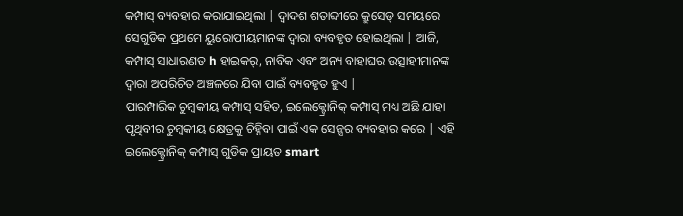କମ୍ପାସ୍ ବ୍ୟବହାର କରାଯାଇଥିଲା | ଦ୍ୱାଦଶ ଶତାବ୍ଦୀରେ କ୍ରୁସେଡ୍ ସମୟରେ ସେଗୁଡିକ ପ୍ରଥମେ ୟୁରୋପୀୟମାନଙ୍କ ଦ୍ୱାରା ବ୍ୟବହୃତ ହୋଇଥିଲା | ଆଜି, କମ୍ପାସ୍ ସାଧାରଣତ h ହାଇକର୍, ନାବିକ ଏବଂ ଅନ୍ୟ ବାହାଘର ଉତ୍ସାହୀମାନଙ୍କ ଦ୍ୱାରା ଅପରିଚିତ ଅଞ୍ଚଳରେ ଯିବା ପାଇଁ ବ୍ୟବହୃତ ହୁଏ |
ପାରମ୍ପାରିକ ଚୁମ୍ବକୀୟ କମ୍ପାସ୍ ସହିତ, ଇଲେକ୍ଟ୍ରୋନିକ୍ କମ୍ପାସ୍ ମଧ୍ୟ ଅଛି ଯାହା ପୃଥିବୀର ଚୁମ୍ବକୀୟ କ୍ଷେତ୍ରକୁ ଚିହ୍ନିବା ପାଇଁ ଏକ ସେନ୍ସର ବ୍ୟବହାର କରେ | ଏହି ଇଲେକ୍ଟ୍ରୋନିକ୍ କମ୍ପାସ୍ ଗୁଡିକ ପ୍ରାୟତ smart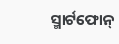ସ୍ମାର୍ଟଫୋନ୍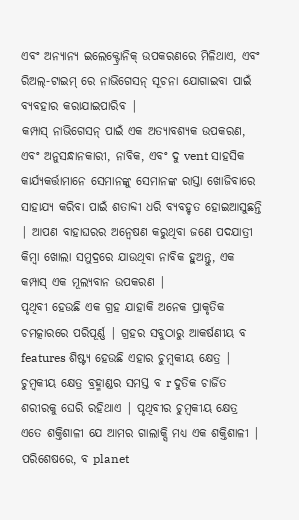ଏବଂ ଅନ୍ୟାନ୍ୟ ଇଲେକ୍ଟ୍ରୋନିକ୍ ଉପକରଣରେ ମିଳିଥାଏ, ଏବଂ ରିଅଲ୍-ଟାଇମ୍ ରେ ନାଭିଗେସନ୍ ସୂଚନା ଯୋଗାଇବା ପାଇଁ ବ୍ୟବହାର କରାଯାଇପାରିବ |
କମ୍ପାସ୍ ନାଭିଗେସନ୍ ପାଇଁ ଏକ ଅତ୍ୟାବଶ୍ୟକ ଉପକରଣ, ଏବଂ ଅନୁସନ୍ଧାନକାରୀ, ନାବିକ, ଏବଂ ଦୁ vent ସାହସିକ କାର୍ଯ୍ୟକର୍ତ୍ତାମାନେ ସେମାନଙ୍କୁ ସେମାନଙ୍କ ରାସ୍ତା ଖୋଜିବାରେ ସାହାଯ୍ୟ କରିବା ପାଇଁ ଶତାବ୍ଦୀ ଧରି ବ୍ୟବହୃତ ହୋଇଆସୁଛନ୍ତି | ଆପଣ ବାହାଘରର ଅନ୍ୱେଷଣ କରୁଥିବା ଜଣେ ପଦଯାତ୍ରୀ କିମ୍ବା ଖୋଲା ସମୁଦ୍ରରେ ଯାଉଥିବା ନାବିକ ହୁଅନ୍ତୁ, ଏକ କମ୍ପାସ୍ ଏକ ମୂଲ୍ୟବାନ ଉପକରଣ |
ପୃଥିବୀ ହେଉଛି ଏକ ଗ୍ରହ ଯାହାକି ଅନେକ ପ୍ରାକୃତିକ ଚମତ୍କାରରେ ପରିପୂର୍ଣ୍ଣ | ଗ୍ରହର ସବୁଠାରୁ ଆକର୍ଷଣୀୟ ବ features ଶିଷ୍ଟ୍ୟ ହେଉଛି ଏହାର ଚୁମ୍ବକୀୟ କ୍ଷେତ୍ର | ଚୁମ୍ବକୀୟ କ୍ଷେତ୍ର ବ୍ରହ୍ମାଣ୍ଡର ସମସ୍ତ ବ r ଦୁତିକ ଚାର୍ଜିତ ଶରୀରକୁ ଘେରି ରହିଥାଏ | ପୃଥିବୀର ଚୁମ୍ବକୀୟ କ୍ଷେତ୍ର ଏତେ ଶକ୍ତିଶାଳୀ ଯେ ଆମର ଗାଲାକ୍ସି ମଧ୍ୟ ଏକ ଶକ୍ତିଶାଳୀ | ପରିଶେଷରେ, ବ planet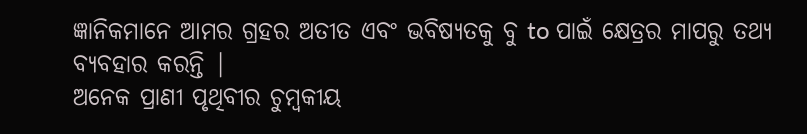ଜ୍ଞାନିକମାନେ ଆମର ଗ୍ରହର ଅତୀତ ଏବଂ ଭବିଷ୍ୟତକୁ ବୁ to ପାଇଁ କ୍ଷେତ୍ରର ମାପରୁ ତଥ୍ୟ ବ୍ୟବହାର କରନ୍ତି |
ଅନେକ ପ୍ରାଣୀ ପୃଥିବୀର ଚୁମ୍ବକୀୟ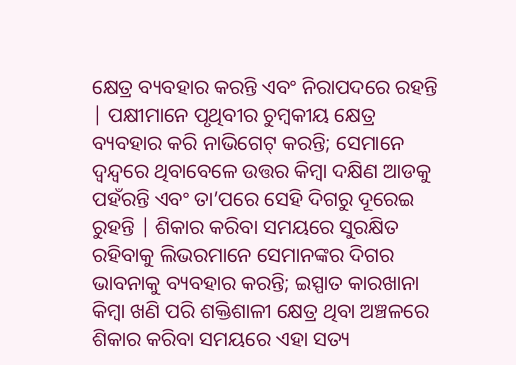କ୍ଷେତ୍ର ବ୍ୟବହାର କରନ୍ତି ଏବଂ ନିରାପଦରେ ରହନ୍ତି | ପକ୍ଷୀମାନେ ପୃଥିବୀର ଚୁମ୍ବକୀୟ କ୍ଷେତ୍ର ବ୍ୟବହାର କରି ନାଭିଗେଟ୍ କରନ୍ତି; ସେମାନେ ଦ୍ୱନ୍ଦ୍ୱରେ ଥିବାବେଳେ ଉତ୍ତର କିମ୍ବା ଦକ୍ଷିଣ ଆଡକୁ ପହଁରନ୍ତି ଏବଂ ତା’ପରେ ସେହି ଦିଗରୁ ଦୂରେଇ ରୁହନ୍ତି | ଶିକାର କରିବା ସମୟରେ ସୁରକ୍ଷିତ ରହିବାକୁ ଲିଭରମାନେ ସେମାନଙ୍କର ଦିଗର ଭାବନାକୁ ବ୍ୟବହାର କରନ୍ତି; ଇସ୍ପାତ କାରଖାନା କିମ୍ବା ଖଣି ପରି ଶକ୍ତିଶାଳୀ କ୍ଷେତ୍ର ଥିବା ଅଞ୍ଚଳରେ ଶିକାର କରିବା ସମୟରେ ଏହା ସତ୍ୟ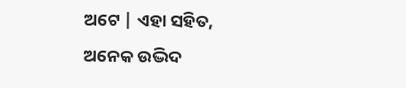ଅଟେ | ଏହା ସହିତ, ଅନେକ ଉଦ୍ଭିଦ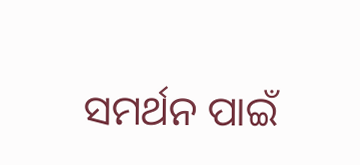ସମର୍ଥନ ପାଇଁ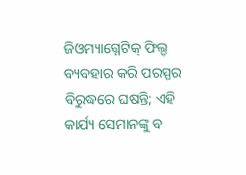ଜିଓମ୍ୟାଗ୍ନେଟିକ୍ ଫିଲ୍ଡ ବ୍ୟବହାର କରି ପରସ୍ପର ବିରୁଦ୍ଧରେ ଘଷନ୍ତି; ଏହି କାର୍ଯ୍ୟ ସେମାନଙ୍କୁ ବ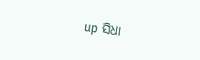up ସିଧା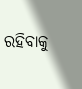ରହିବାକୁ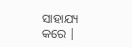ସାହାଯ୍ୟ କରେ |